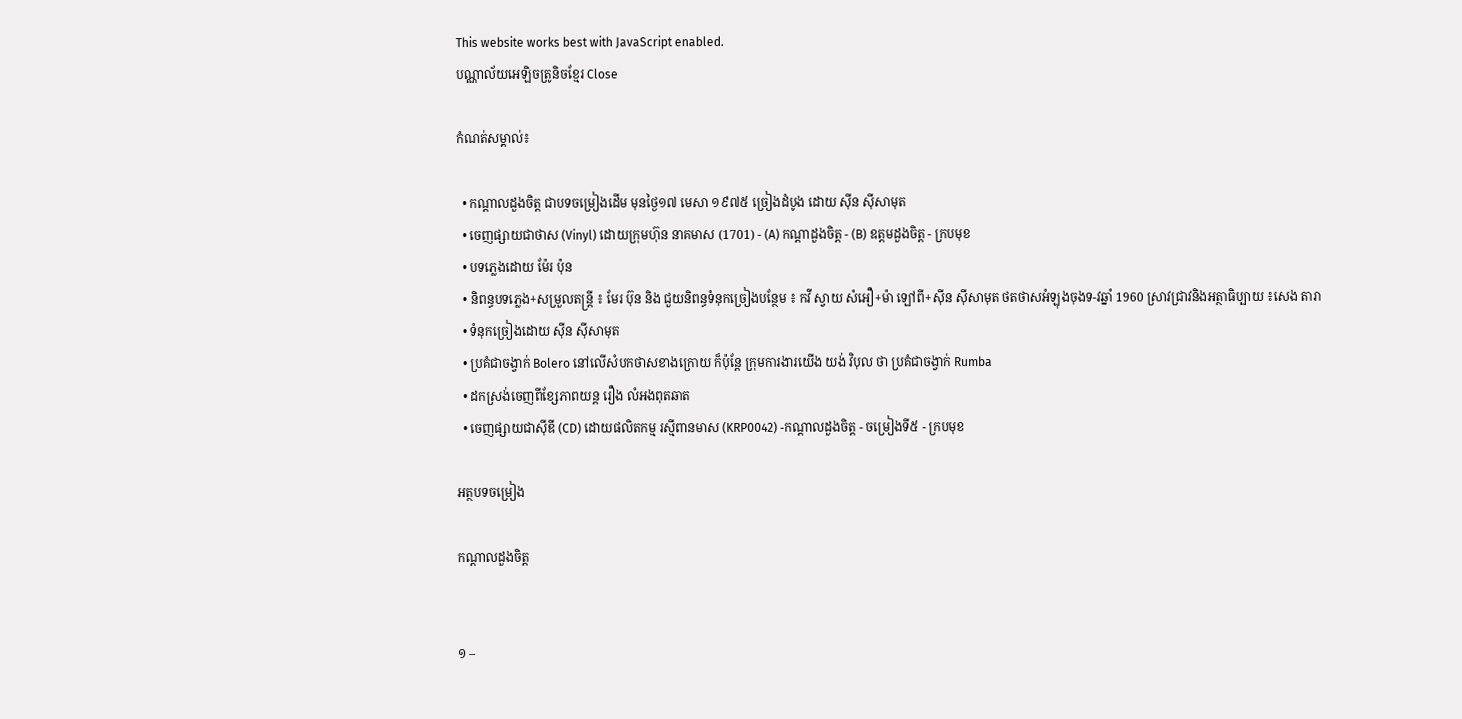This website works best with JavaScript enabled.
បណ្ណាល័យអេឡិចត្រូនិចខ្មែរ Close

កំណត់សម្គាល់៖

  • កណ្ដាលដួងចិត្ត ជាបទចម្រៀងដើម មុនថ្ងៃ១៧ មេសា ១៩៧៥ ច្រៀងដំបូង ដោយ ស៊ីន ស៊ីសាមុត
  • ចេញផ្សាយជាថាស (Vinyl) ដោយក្រុមហ៊ុន នាគមាស (1701) - (A) កណ្តាដួងចិត្ត - (B) ឧត្តមដួងចិត្ត - ក្របមុខ
  • បទភ្លេងដោយ ម៉ែរ ប៉ុន
  • និពន្ធបទភ្លេង+សម្រួលតន្រ្តី ៖ មែរ ប៊ុន និង ជួយនិពន្ធទំនុកច្រៀងបន្ថែម ៖ កវី ស្វាយ សំអឿ+ម៉ា ឡៅពី+ស៊ីន ស៊ីសាមុត ថតថាសអំឡុងចុងទ-វឆ្នាំ 1960 ស្រាវជ្រាវនិងអត្ថាធិប្បាយ ៖សេង តារា
  • ទំនុកច្រៀងដោយ ស៊ីន ស៊ីសាមុត
  • ប្រគំជាចង្វាក់ Bolero នៅលើសំបកថាសខាងក្រោយ ក៏ប៉ុន្តែ ក្រុមការងារយើង យង់ វិបុល ថា ប្រគំជាចង្វាក់ Rumba
  • ដកស្រង់ចេញពីខ្សែភាពយន្ត រឿង លំអងពុតឆាត
  • ចេញផ្សាយជាស៊ីឌី (CD) ដោយផលិតកម្ម រស្មីពានមាស (KRP0042) -កណ្ដាលដួងចិត្ត - ចម្រៀងទី៥ - ក្របមុខ

អត្ថបទចម្រៀង

កណ្ដាលដួងចិត្ត


១ –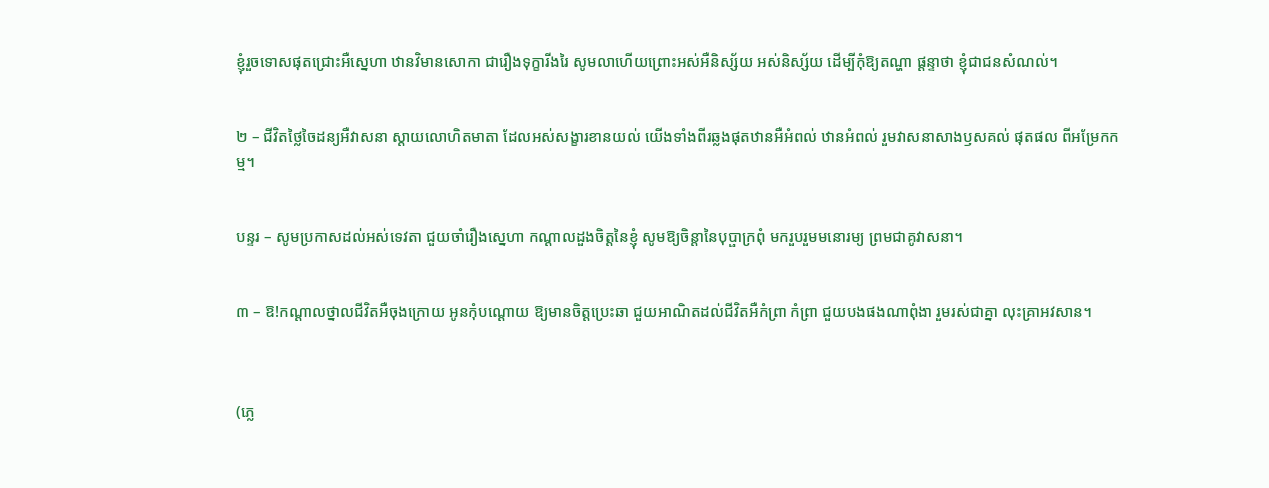ខ្ញុំរួចទោសផុតជ្រោះអឺស្នេហា ឋានវិមានសោកា ជារឿងទុក្ខារីងរៃ សូមលាហើយព្រោះអស់អឺនិស្ស័យ អស់និស្ស័យ ដើម្បីកុំឱ្យតណ្ហា ផ្ដន្ទាថា ខ្ញុំជាជនសំណល់។


២ – ជីវិតថ្លៃចៃដន្យអឺវាសនា ស្ដាយលោហិតមាតា ដែលអស់សង្ខារខានយល់ យើងទាំងពីរឆ្លងផុតឋានអឺអំពល់ ឋានអំពល់ រួមវាសនាសាងឫសគល់ ផុតផល ពីអម្រែកកម្ម។


បន្ទរ – សូមប្រកាសដល់អស់ទេវតា ជួយចាំរឿងស្នេហា កណ្ដាលដួងចិត្តនៃខ្ញុំ សូមឱ្យចិន្ដានៃបុប្ផាក្រពុំ មករួបរួមមនោរម្យ ព្រមជាគូវាសនា។


៣ – ឱ!កណ្ដាលថ្នាលជីវិតអឺចុងក្រោយ អូនកុំបណ្ដោយ ឱ្យមានចិត្តប្រេះឆា ជួយអាណិតដល់ជីវិតអឺកំព្រា កំព្រា ជួយបងផងណាពុំងា រួមរស់ជាគ្នា លុះគ្រាអវសាន។



(ភ្លេ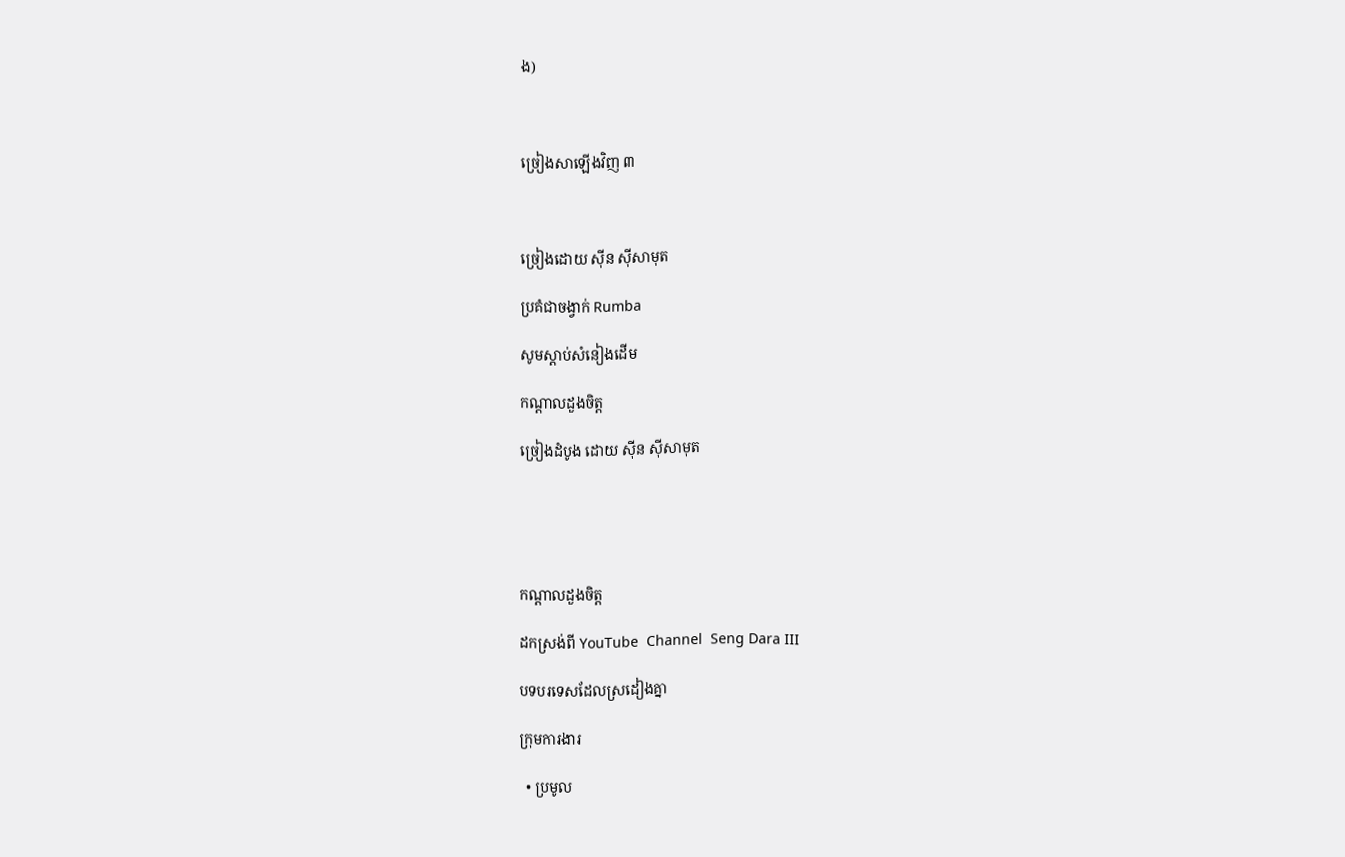ង)



ច្រៀងសាឡើងវិញ ៣



ច្រៀងដោយ ស៊ីន ស៊ីសាមុត

ប្រគំជាចង្វាក់ Rumba

សូមស្ដាប់សំនៀងដើម

កណ្ដាលដួងចិត្ត

ច្រៀងដំបូង ដោយ ស៊ីន ស៊ីសាមុត





កណ្តាលដួងចិត្ត

ដកស្រង់ពី YouTube  Channel  Seng Dara III

បទបរទេសដែលស្រដៀងគ្នា

ក្រុមការងារ

  • ប្រមូល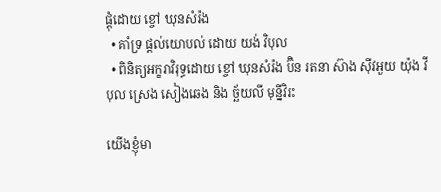ផ្ដុំដោយ ខ្ចៅ ឃុនសំរ៉ង
  • គាំទ្រ ផ្ដល់យោបល់ ដោយ យង់ វិបុល
  • ពិនិត្យអក្ខរាវិរុទ្ធដោយ ខ្ចៅ ឃុនសំរ៉ង ប៊ិន រតនា ស៊ាង សុីវអួយ យ៉ុង វីបុល ស្រេង សៀងឆេង និង ច្ឆ័យលី មុន្នីវិរះ

យើងខ្ញុំមា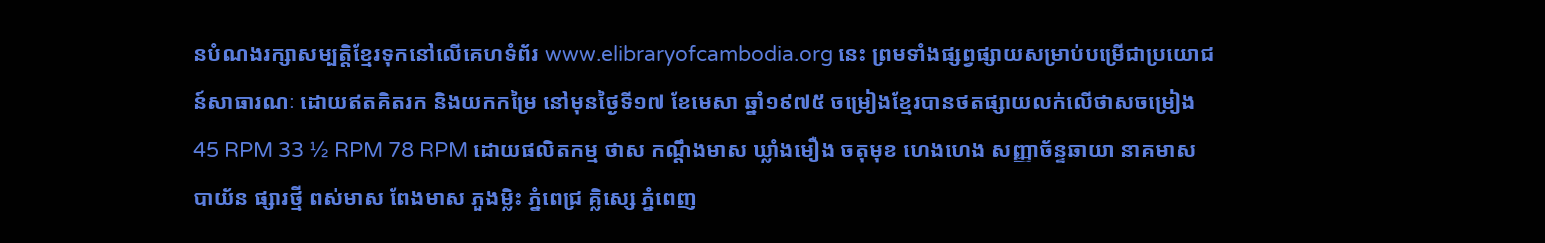នបំណងរក្សាសម្បត្តិខ្មែរទុកនៅលើគេហទំព័រ www.elibraryofcambodia.org នេះ ព្រមទាំងផ្សព្វផ្សាយសម្រាប់បម្រើជាប្រយោជន៍សាធារណៈ ដោយឥតគិតរក និងយកកម្រៃ នៅមុនថ្ងៃទី១៧ ខែមេសា ឆ្នាំ១៩៧៥ ចម្រៀងខ្មែរបានថតផ្សាយលក់លើថាសចម្រៀង 45 RPM 33 ½ RPM 78 RPM ដោយផលិតកម្ម ថាស កណ្ដឹងមាស ឃ្លាំងមឿង ចតុមុខ ហេងហេង សញ្ញាច័ន្ទឆាយា នាគមាស បាយ័ន ផ្សារថ្មី ពស់មាស ពែងមាស ភួងម្លិះ ភ្នំពេជ្រ គ្លិស្សេ ភ្នំពេញ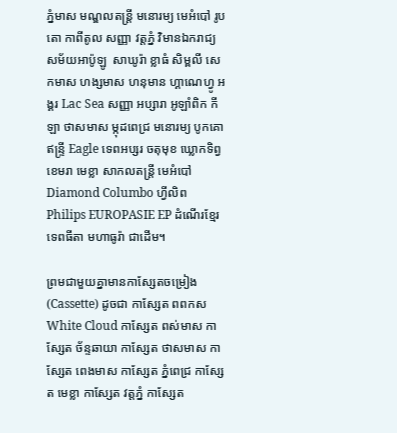ភ្នំមាស មណ្ឌលតន្រ្តី មនោរម្យ មេអំបៅ រូបតោ កាពីតូល សញ្ញា វត្តភ្នំ វិមានឯករាជ្យ សម័យអាប៉ូឡូ  សាឃូរ៉ា ខ្លាធំ សិម្ពលី សេកមាស ហង្សមាស ហនុមាន ហ្គាណេហ្វូ អង្គរ Lac Sea សញ្ញា អប្សារា អូឡាំពិក កីឡា ថាសមាស ម្កុដពេជ្រ មនោរម្យ បូកគោ ឥន្ទ្រី Eagle ទេពអប្សរ ចតុមុខ ឃ្លោកទិព្វ ខេមរា មេខ្លា សាកលតន្ត្រី មេអំបៅ Diamond Columbo ហ្វីលិព Philips EUROPASIE EP ដំណើរខ្មែរ ទេពធីតា មហាធូរ៉ា ជាដើម។

ព្រមជាមួយគ្នាមានកាសែ្សតចម្រៀង (Cassette) ដូចជា កាស្សែត ពពកស White Cloud កាស្សែត ពស់មាស កាស្សែត ច័ន្ទឆាយា កាស្សែត ថាសមាស កាស្សែត ពេងមាស កាស្សែត ភ្នំពេជ្រ កាស្សែត មេខ្លា កាស្សែត វត្តភ្នំ កាស្សែត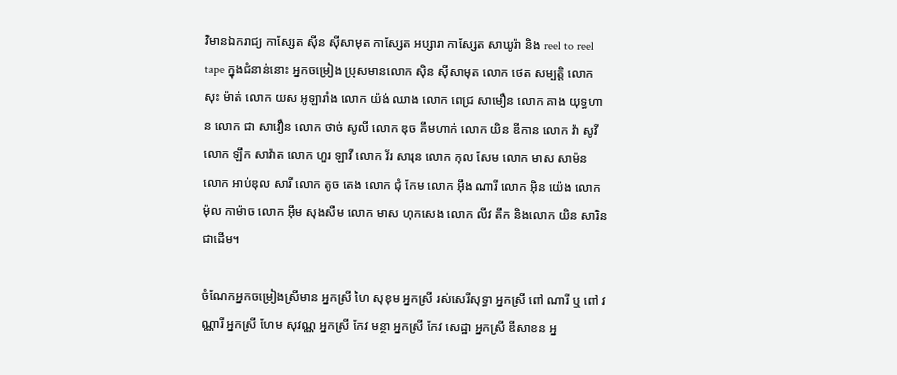វិមានឯករាជ្យ កាស្សែត ស៊ីន ស៊ីសាមុត កាស្សែត អប្សារា កាស្សែត សាឃូរ៉ា និង reel to reel tape ក្នុងជំនាន់នោះ អ្នកចម្រៀង ប្រុសមានលោក ស៊ិន ស៊ីសាមុត លោក ថេត សម្បត្តិ លោក សុះ ម៉ាត់ លោក យស អូឡារាំង លោក យ៉ង់ ឈាង លោក ពេជ្រ សាមឿន លោក គាង យុទ្ធហាន លោក ជា សាវឿន លោក ថាច់ សូលី លោក ឌុច គឹមហាក់ លោក យិន ឌីកាន លោក វ៉ា សូវី លោក ឡឹក សាវ៉ាត លោក ហួរ ឡាវី លោក វ័រ សារុន លោក កុល សែម លោក មាស សាម៉ន លោក អាប់ឌុល សារី លោក តូច តេង លោក ជុំ កែម លោក អ៊ឹង ណារី លោក អ៊ិន យ៉េង លោក ម៉ុល កាម៉ាច លោក អ៊ឹម សុងសឺម លោក មាស ហុកសេង លោក លីវ តឹក និងលោក យិន សារិន ជាដើម។

ចំណែកអ្នកចម្រៀងស្រីមាន អ្នកស្រី ហៃ សុខុម អ្នកស្រី រស់សេរីសុទ្ធា អ្នកស្រី ពៅ ណារី ឬ ពៅ វណ្ណារី អ្នកស្រី ហែម សុវណ្ណ អ្នកស្រី កែវ មន្ថា អ្នកស្រី កែវ សេដ្ឋា អ្នកស្រី ឌីសាខន អ្ន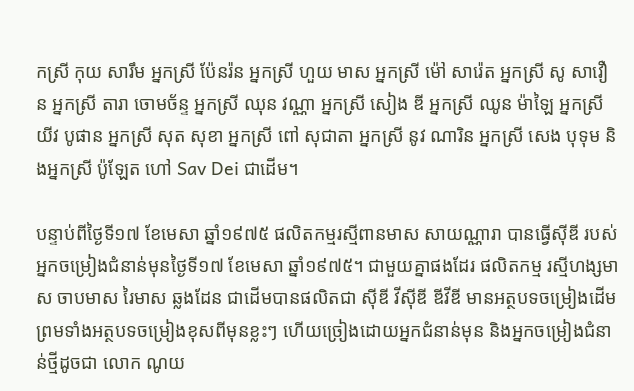កស្រី កុយ សារឹម អ្នកស្រី ប៉ែនរ៉ន អ្នកស្រី ហួយ មាស អ្នកស្រី ម៉ៅ សារ៉េត អ្នកស្រី សូ សាវឿន អ្នកស្រី តារា ចោមច័ន្ទ អ្នកស្រី ឈុន វណ្ណា អ្នកស្រី សៀង ឌី អ្នកស្រី ឈូន ម៉ាឡៃ អ្នកស្រី យីវ បូផាន អ្នកស្រី សុត សុខា អ្នកស្រី ពៅ សុជាតា អ្នកស្រី នូវ ណារិន អ្នកស្រី សេង បុទុម និងអ្នកស្រី ប៉ូឡែត ហៅ Sav Dei ជាដើម។

បន្ទាប់ពីថ្ងៃទី១៧ ខែមេសា ឆ្នាំ១៩៧៥ ផលិតកម្មរស្មីពានមាស សាយណ្ណារា បានធ្វើស៊ីឌី របស់អ្នកចម្រៀងជំនាន់មុនថ្ងៃទី១៧ ខែមេសា ឆ្នាំ១៩៧៥។ ជាមួយគ្នាផងដែរ ផលិតកម្ម រស្មីហង្សមាស ចាបមាស រៃមាស ឆ្លងដែន ជាដើមបានផលិតជា ស៊ីឌី វីស៊ីឌី ឌីវីឌី មានអត្ថបទចម្រៀងដើម ព្រមទាំងអត្ថបទចម្រៀងខុសពីមុនខ្លះៗ ហើយច្រៀងដោយអ្នកជំនាន់មុន និងអ្នកចម្រៀងជំនាន់ថ្មីដូចជា លោក ណូយ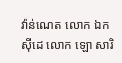វ៉ាន់ណេត លោក ឯក ស៊ីដេ លោក ឡោ សារិ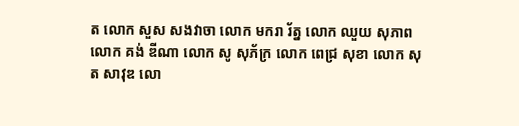ត លោក សួស សងវាចា លោក មករា រ័ត្ន លោក ឈួយ សុភាព លោក គង់ ឌីណា លោក សូ សុភ័ក្រ លោក ពេជ្រ សុខា លោក សុត សាវុឌ លោ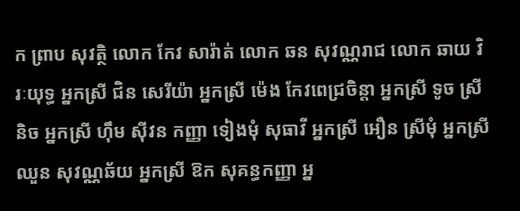ក ព្រាប សុវត្ថិ លោក កែវ សារ៉ាត់ លោក ឆន សុវណ្ណរាជ លោក ឆាយ វិរៈយុទ្ធ អ្នកស្រី ជិន សេរីយ៉ា អ្នកស្រី ម៉េង កែវពេជ្រចិន្តា អ្នកស្រី ទូច ស្រីនិច អ្នកស្រី ហ៊ឹម ស៊ីវន កញ្ញា ទៀងមុំ សុធាវី អ្នកស្រី អឿន ស្រីមុំ អ្នកស្រី ឈួន សុវណ្ណឆ័យ អ្នកស្រី ឱក សុគន្ធកញ្ញា អ្ន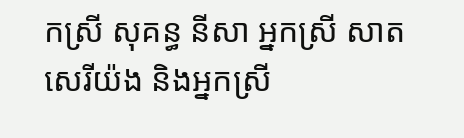កស្រី សុគន្ធ នីសា អ្នកស្រី សាត សេរីយ៉ង និងអ្នកស្រី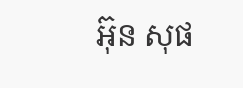អ៊ុន សុផ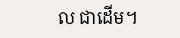ល ជាដើម។